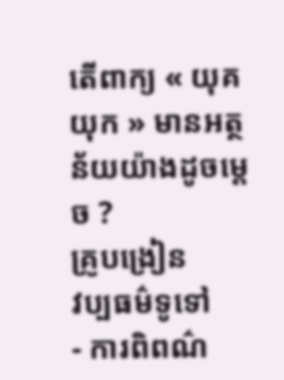តើពាក្យ « យុគ យុក » មានអត្ថន័យយ៉ាងដូចម្តេច ?
គ្រូបង្រៀន
វប្បធម៌ទូទៅ
- ការពិពណ៌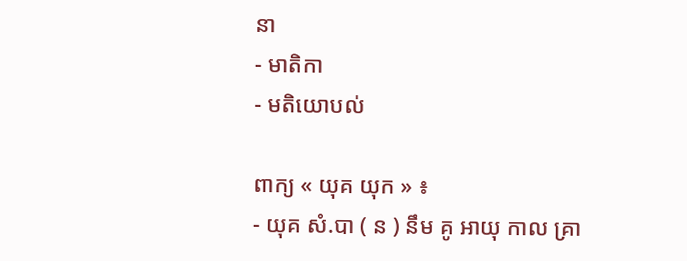នា
- មាតិកា
- មតិយោបល់

ពាក្យ « យុគ យុក » ៖
- យុគ សំ.បា ( ន ) នឹម គូ អាយុ កាល គ្រា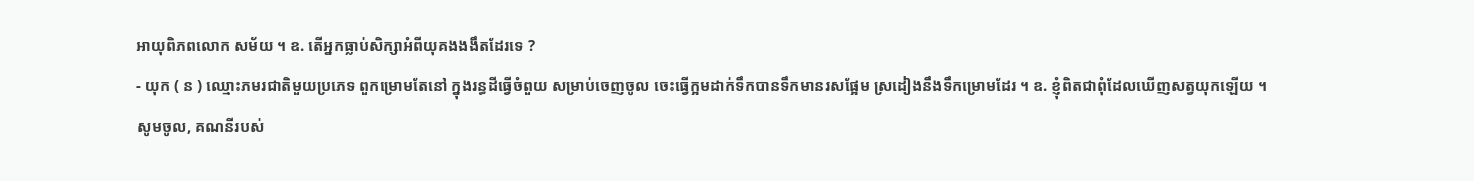អាយុពិភពលោក សម័យ ។ ឧ. តើអ្នកធ្លាប់សិក្សាអំពីយុគងងងឹតដែរទេ ?
- យុក ( ន ) ឈ្មោះភមរជាតិមួយប្រភេទ ពួកម្រោមតែនៅ ក្នុងរន្ធដីធ្វើចំពួយ សម្រាប់ចេញចូល ចេះធ្វើក្អមដាក់ទឹកបានទឹកមានរសផ្អែម ស្រដៀងនឹងទឹកម្រោមដែរ ។ ឧ. ខ្ញុំពិតជាពុំដែលឃើញសត្វយុកឡើយ ។
សូមចូល, គណនីរបស់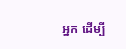អ្នក ដើម្បី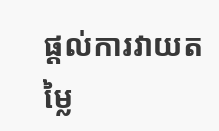ផ្តល់ការវាយតម្លៃ